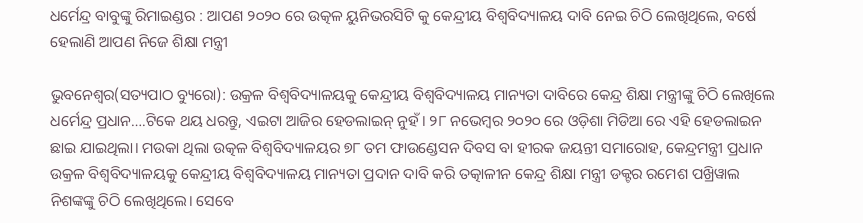ଧର୍ମେନ୍ଦ୍ର ବାବୁଙ୍କୁ ରିମାଇଣ୍ଡର : ଆପଣ ୨୦୨୦ ରେ ଉତ୍କଳ ୟୁନିଭରସିଟି କୁ କେନ୍ଦ୍ରୀୟ ବିଶ୍ୱବିଦ୍ୟାଳୟ ଦାବି ନେଇ ଚିଠି ଲେଖିଥିଲେ, ବର୍ଷେ ହେଲାଣି ଆପଣ ନିଜେ ଶିକ୍ଷା ମନ୍ତ୍ରୀ

ଭୁବନେଶ୍ୱର(ସତ୍ୟପାଠ ବ୍ୟୁରୋ): ଉକ୍ରଳ ବିଶ୍ୱବିଦ୍ୟାଳୟକୁ କେନ୍ଦ୍ରୀୟ ବିଶ୍ୱବିଦ୍ୟାଳୟ ମାନ୍ୟତା ଦାବିରେ କେନ୍ଦ୍ର ଶିକ୍ଷା ମନ୍ତ୍ରୀଙ୍କୁ ଚିଠି ଲେଖିଲେ ଧର୍ମେନ୍ଦ୍ର ପ୍ରଧାନ….ଟିକେ ଥୟ ଧରନ୍ତୁ, ଏଇଟା ଆଜିର ହେଡଲାଇନ୍ ନୁହଁ। ୨୮ ନଭେମ୍ବର ୨୦୨୦ ରେ ଓଡ଼ିଶା ମିଡିଆ ରେ ଏହି ହେଡଲାଇନ
ଛାଇ ଯାଇଥିଲା। ମଉକା ଥିଲା ଉତ୍କଳ ବିଶ୍ୱବିଦ୍ୟାଳୟର ୭୮ ତମ ଫାଉଣ୍ଡେସନ ଦିବସ ବା ହୀରକ ଜୟନ୍ତୀ ସମାରୋହ, କେନ୍ଦ୍ରମନ୍ତ୍ରୀ ପ୍ରଧାନ ଉକ୍ରଳ ବିଶ୍ୱବିଦ୍ୟାଳୟକୁ କେନ୍ଦ୍ରୀୟ ବିଶ୍ୱବିଦ୍ୟାଳୟ ମାନ୍ୟତା ପ୍ରଦାନ ଦାବି କରି ତତ୍କାଳୀନ କେନ୍ଦ୍ର ଶିକ୍ଷା ମନ୍ତ୍ରୀ ଡକ୍ଟର ରମେଶ ପଖ୍ରିୱାଲ ନିଶଙ୍କଙ୍କୁ ଚିଠି ଲେଖିଥିଲେ। ସେବେ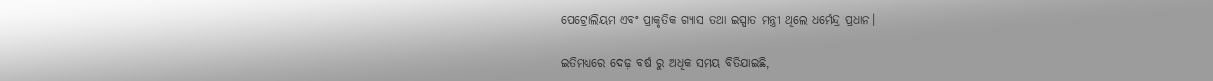ପେଟ୍ରୋଲିୟମ ଏବଂ ପ୍ରାକୃତିକ ଗ୍ୟାସ ତଥା ଇସ୍ପାତ ମନ୍ତ୍ରୀ ଥିଲେ ଧର୍ମେନ୍ଦ୍ର ପ୍ରଧାନ।

ଇତିମଧ୍ୟରେ ଦେଢ଼ ବର୍ଷ ରୁ ଅଧିକ ସମୟ ବିତିଯାଇଛି,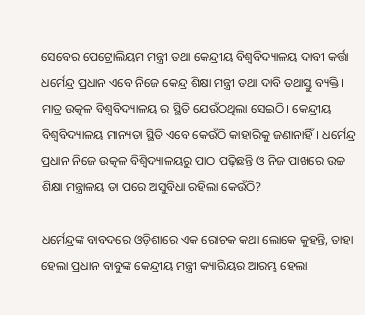ସେବେର ପେଟ୍ରୋଲିୟମ ମନ୍ତ୍ରୀ ତଥା କେନ୍ଦ୍ରୀୟ ବିଶ୍ଵବିଦ୍ୟାଳୟ ଦାବୀ କର୍ତ୍ତା ଧର୍ମେନ୍ଦ୍ର ପ୍ରଧାନ ଏବେ ନିଜେ କେନ୍ଦ୍ର ଶିକ୍ଷା ମନ୍ତ୍ରୀ ତଥା ଦାବି ତଥାସ୍ତୁ ବ୍ୟକ୍ତି। ମାତ୍ର ଉତ୍କଳ ବିଶ୍ଵବିଦ୍ୟାଳୟ ର ସ୍ଥିତି ଯେଉଁଠଥିଲା ସେଇଠି। କେନ୍ଦ୍ରୀୟ ବିଶ୍ୱବିଦ୍ୟାଳୟ ମାନ୍ୟତା ସ୍ଥିତି ଏବେ କେଉଁଠି କାହାରିକୁ ଜଣାନାହିଁ। ଧର୍ମେନ୍ଦ୍ର ପ୍ରଧାନ ନିଜେ ଉତ୍କଳ ବିଶ୍ବିଦ୍ୟାଳୟରୁ ପାଠ ପଢ଼ିଛନ୍ତି ଓ ନିଜ ପାଖରେ ଉଚ୍ଚ ଶିକ୍ଷା ମନ୍ତ୍ରାଳୟ ତା ପରେ ଅସୁବିଧା ରହିଲା କେଉଁଠି?

ଧର୍ମେନ୍ଦ୍ରଙ୍କ ବାବଦରେ ଓଡ଼ିଶାରେ ଏକ ରୋଚକ କଥା ଲୋକେ କୁହନ୍ତି, ତାହା ହେଲା ପ୍ରଧାନ ବାବୁଙ୍କ କେନ୍ଦ୍ରୀୟ ମନ୍ତ୍ରୀ କ୍ୟାରିୟର ଆରମ୍ଭ ହେଲା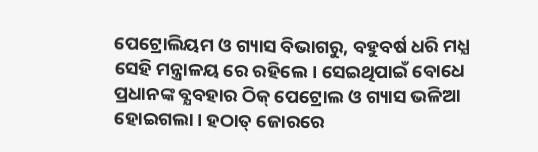ପେଟ୍ରୋଲିୟମ ଓ ଗ୍ୟାସ ବିଭାଗରୁ, ବହୁବର୍ଷ ଧରି ମଧ୍ଯ ସେହି ମନ୍ତ୍ରାଳୟ ରେ ରହିଲେ। ସେଇଥିପାଇଁ ବୋଧେ ପ୍ରଧାନଙ୍କ ବ୍ଯବହାର ଠିକ୍ ପେଟ୍ରୋଲ ଓ ଗ୍ୟାସ ଭଳିଆ ହୋଇଗଲା। ହଠାତ୍ ଜୋରରେ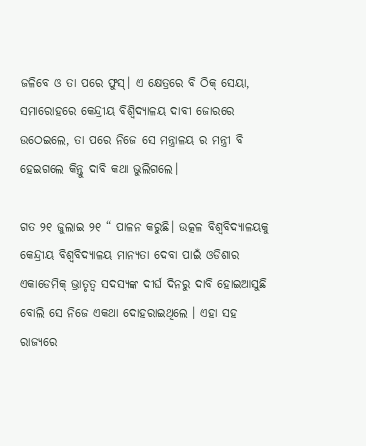ଜଳିବେ ଓ ତା ପରେ ଫୁସ୍। ଏ କ୍ଷେତ୍ରରେ ବି ଠିକ୍ ସେୟା, ସମାରୋହରେ କେନ୍ଦ୍ରୀୟ ବିଶ୍ବିଦ୍ୟାଳୟ ଦାବୀ ଜୋରରେ ଉଠେଇଲେ, ତା ପରେ ନିଜେ ସେ ମନ୍ତ୍ରାଳୟ ର ମନ୍ତ୍ରୀ ବି ହେଇଗଲେ କିନ୍ତୁ ଦାବି କଥା ଭୁଲିଗଲେ।

ଗତ ୨୧ ଜୁଲାଇ ୨୧ “ ପାଳନ କରୁଛି। ଉତ୍କଳ ବିଶ୍ୱବିଦ୍ୟାଳୟକୁ କେନ୍ଦ୍ରୀୟ ବିଶ୍ୱବିଦ୍ୟାଳୟ ମାନ୍ୟତା ଦେବା ପାଇଁ ଓଡିଶାର ଏକାଡେମିକ୍ ଭ୍ରାତୃତ୍ୱ ସଦସ୍ୟଙ୍କ ଦୀର୍ଘ ଦିନରୁ ଦାବି ହୋଇଆସୁଛି ବୋଲି ସେ ନିଜେ ଏକଥା ଦୋହରାଇଥିଲେ । ଏହା ସହ ରାଜ୍ୟରେ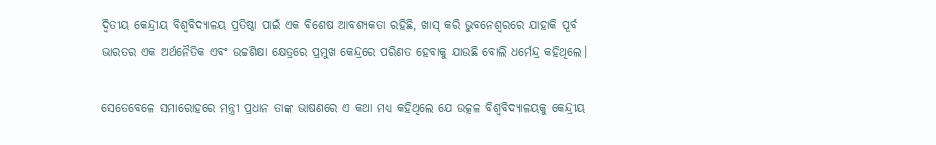ଦ୍ୱିତୀୟ କେନ୍ଦ୍ରୀୟ ବିଶ୍ୱବିଦ୍ୟାଳୟ ପ୍ରତିଷ୍ଠା ପାଇଁ ଏକ ବିଶେଷ ଆବଶ୍ୟକତା ରହିଛି, ଖାସ୍ କରି ଭୁବନେଶ୍ୱରରେ ଯାହାକି ପୂର୍ବ ଭାରତର ଏକ ଅର୍ଥନୈତିକ ଏବଂ ଉଚ୍ଚଶିକ୍ଷା କ୍ଷେତ୍ରରେ ପ୍ରମୁଖ କେନ୍ଦ୍ରରେ ପରିଣତ ହେବାକୁ ଯାଉଛି ବୋଲି ଧର୍ମେନ୍ଦ୍ର କହିଥିଲେ।

ସେତେବେଳେ ସମାରୋହରେ ମନ୍ତ୍ରୀ ପ୍ରଧାନ ତାଙ୍କ ଭାଷଣରେ ଏ କଥା ମଧ୍ୟ କହିଥିଲେ ଯେ ଉତ୍କଳ ବିଶ୍ୱବିଦ୍ୟାଳୟକୁ କେନ୍ଦ୍ରୀୟ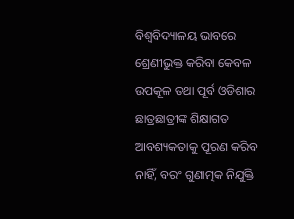ବିଶ୍ୱବିଦ୍ୟାଳୟ ଭାବରେ ଶ୍ରେଣୀଭୁକ୍ତ କରିବା କେବଳ ଉପକୂଳ ତଥା ପୂର୍ବ ଓଡିଶାର ଛାତ୍ରଛାତ୍ରୀଙ୍କ ଶିକ୍ଷାଗତ ଆବଶ୍ୟକତାକୁ ପୂରଣ କରିବ ନାହିଁ, ବରଂ ଗୁଣାତ୍ମକ ନିଯୁକ୍ତି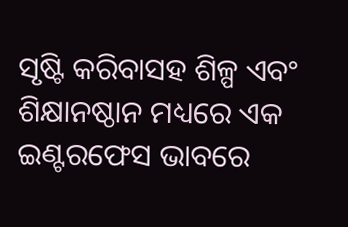ସୃଷ୍ଟି କରିବାସହ ଶିଳ୍ପ ଏବଂ ଶିକ୍ଷାନଷ୍ଠାନ ମଧ୍ୟରେ ଏକ ଇଣ୍ଟରଫେସ ଭାବରେ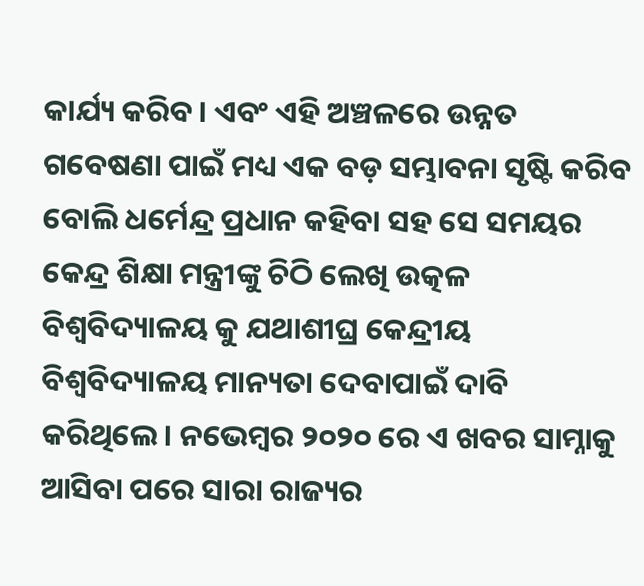କାର୍ଯ୍ୟ କରିବ। ଏବଂ ଏହି ଅଞ୍ଚଳରେ ଉନ୍ନତ ଗବେଷଣା ପାଇଁ ମଧ୍ୟ ଏକ ବଡ଼ ସମ୍ଭାବନା ସୃଷ୍ଟି କରିବ ବୋଲି ଧର୍ମେନ୍ଦ୍ର ପ୍ରଧାନ କହିବା ସହ ସେ ସମୟର କେନ୍ଦ୍ର ଶିକ୍ଷା ମନ୍ତ୍ରୀଙ୍କୁ ଚିଠି ଲେଖି ଉତ୍କଳ ବିଶ୍ଵବିଦ୍ୟାଳୟ କୁ ଯଥାଶୀଘ୍ର କେନ୍ଦ୍ରୀୟ ବିଶ୍ୱବିଦ୍ୟାଳୟ ମାନ୍ୟତା ଦେବାପାଇଁ ଦାବି କରିଥିଲେ। ନଭେମ୍ବର ୨୦୨୦ ରେ ଏ ଖବର ସାମ୍ନାକୁ ଆସିବା ପରେ ସାରା ରାଜ୍ୟର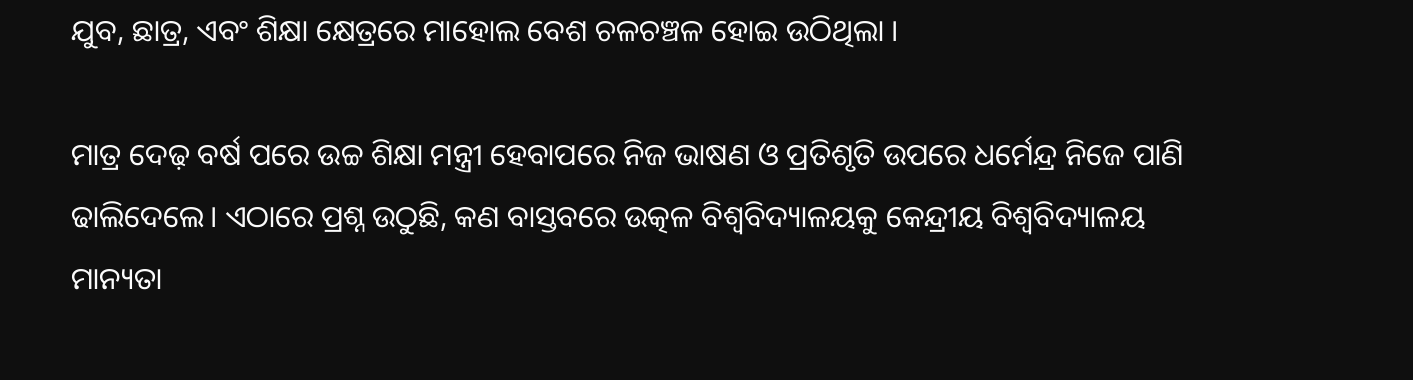ଯୁବ, ଛାତ୍ର, ଏବଂ ଶିକ୍ଷା କ୍ଷେତ୍ରରେ ମାହୋଲ ବେଶ ଚଳଚଞ୍ଚଳ ହୋଇ ଉଠିଥିଲା ।

ମାତ୍ର ଦେଢ଼ ବର୍ଷ ପରେ ଉଚ୍ଚ ଶିକ୍ଷା ମନ୍ତ୍ରୀ ହେବାପରେ ନିଜ ଭାଷଣ ଓ ପ୍ରତିଶୃତି ଉପରେ ଧର୍ମେନ୍ଦ୍ର ନିଜେ ପାଣି ଢାଲିଦେଲେ। ଏଠାରେ ପ୍ରଶ୍ନ ଉଠୁଛି, କଣ ବାସ୍ତବରେ ଉତ୍କଳ ବିଶ୍ୱବିଦ୍ୟାଳୟକୁ କେନ୍ଦ୍ରୀୟ ବିଶ୍ୱବିଦ୍ୟାଳୟ ମାନ୍ୟତା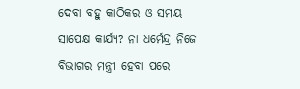ଦେବା ବହୁ କାଠିକର ଓ ସମୟ ସାପେକ୍ଷ କାର୍ଯ୍ୟ? ନା ଧର୍ମେନ୍ଦ୍ର ନିଜେ ବିଭାଗର ମନ୍ତ୍ରୀ ହେବା ପରେ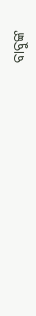ବାବୁଙ୍କ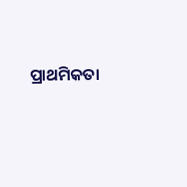ପ୍ରାଥମିକତା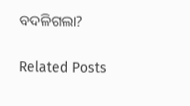ବଦଳିଗଲା?

Related Posts